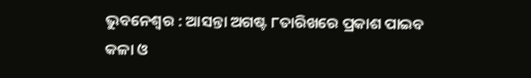ଭୁବନେଶ୍ବର : ଆସନ୍ତା ଅଗଷ୍ଟ ୮ତାରିଖରେ ପ୍ରକାଶ ପାଇବ କଳା ଓ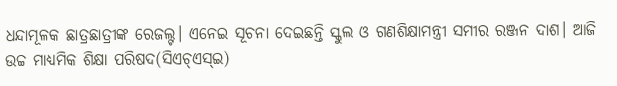ଧନ୍ଦାମୂଳକ ଛାତ୍ରଛାତ୍ରୀଙ୍କ ରେଜଲ୍ଟ। ଏନେଇ ସୂଚନା ଦେଇଛନ୍ତି ସ୍କୁଲ ଓ ଗଣଶିକ୍ଷାମନ୍ତ୍ରୀ ସମୀର ରଞ୍ଜନ ଦାଶ। ଆଜି ଉଚ୍ଚ ମାଧ୍ୟମିକ ଶିକ୍ଷା ପରିଷଦ(ସିଏଚ୍ଏସ୍ଇ)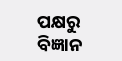ପକ୍ଷରୁ ବିଜ୍ଞାନ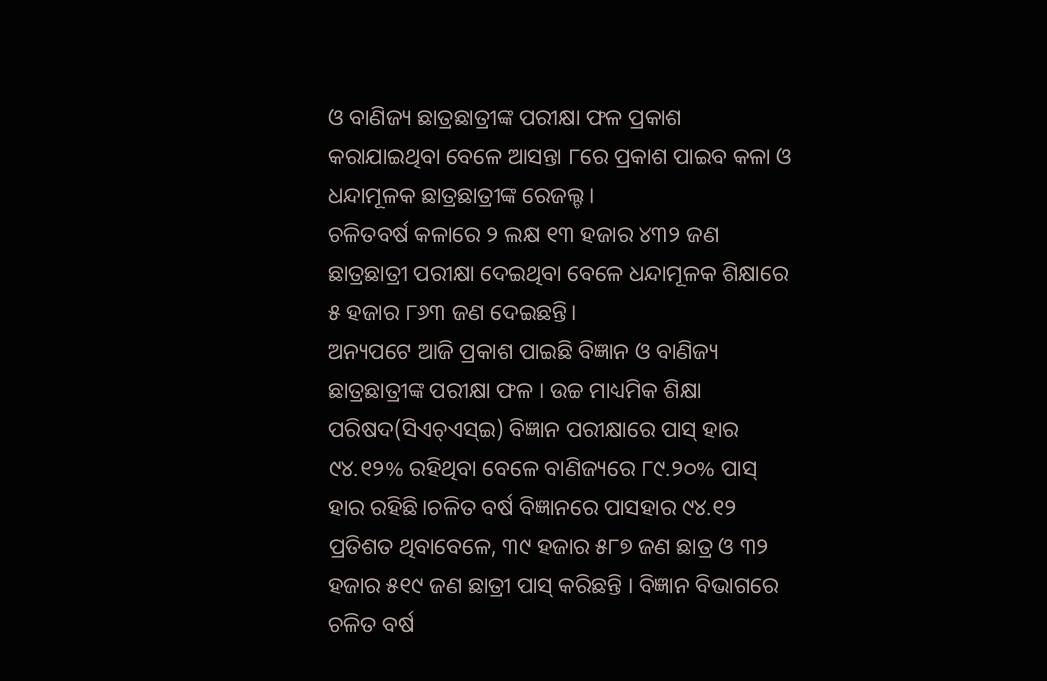ଓ ବାଣିଜ୍ୟ ଛାତ୍ରଛାତ୍ରୀଙ୍କ ପରୀକ୍ଷା ଫଳ ପ୍ରକାଶ କରାଯାଇଥିବା ବେଳେ ଆସନ୍ତା ୮ରେ ପ୍ରକାଶ ପାଇବ କଳା ଓ ଧନ୍ଦାମୂଳକ ଛାତ୍ରଛାତ୍ରୀଙ୍କ ରେଜଲ୍ଟ।
ଚଳିତବର୍ଷ କଳାରେ ୨ ଲକ୍ଷ ୧୩ ହଜାର ୪୩୨ ଜଣ ଛାତ୍ରଛାତ୍ରୀ ପରୀକ୍ଷା ଦେଇଥିବା ବେଳେ ଧନ୍ଦାମୂଳକ ଶିକ୍ଷାରେ ୫ ହଜାର ୮୬୩ ଜଣ ଦେଇଛନ୍ତି।
ଅନ୍ୟପଟେ ଆଜି ପ୍ରକାଶ ପାଇଛି ବିଜ୍ଞାନ ଓ ବାଣିଜ୍ୟ ଛାତ୍ରଛାତ୍ରୀଙ୍କ ପରୀକ୍ଷା ଫଳ । ଉଚ୍ଚ ମାଧ୍ୟମିକ ଶିକ୍ଷା ପରିଷଦ(ସିଏଚ୍ଏସ୍ଇ) ବିଜ୍ଞାନ ପରୀକ୍ଷାରେ ପାସ୍ ହାର ୯୪.୧୨% ରହିଥିବା ବେଳେ ବାଣିଜ୍ୟରେ ୮୯.୨୦% ପାସ୍ ହାର ରହିଛି।ଚଳିତ ବର୍ଷ ବିଜ୍ଞାନରେ ପାସହାର ୯୪.୧୨ ପ୍ରତିଶତ ଥିବାବେଳେ, ୩୯ ହଜାର ୫୮୭ ଜଣ ଛାତ୍ର ଓ ୩୨ ହଜାର ୫୧୯ ଜଣ ଛାତ୍ରୀ ପାସ୍ କରିଛନ୍ତି । ବିଜ୍ଞାନ ବିଭାଗରେ ଚଳିତ ବର୍ଷ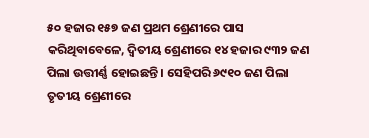୫୦ ହଜାର ୧୫୭ ଜଣ ପ୍ରଥମ ଶ୍ରେଣୀରେ ପାସ କରିଥିବାବେଳେ, ଦ୍ୱିତୀୟ ଶ୍ରେଣୀରେ ୧୪ ହଜାର ୯୩୨ ଜଣ ପିଲା ଉତ୍ତୀର୍ଣ୍ଣ ହୋଇଛନ୍ତି । ସେହିପରି ୬୯୧୦ ଜଣ ପିଲା ତୃତୀୟ ଶ୍ରେଣୀରେ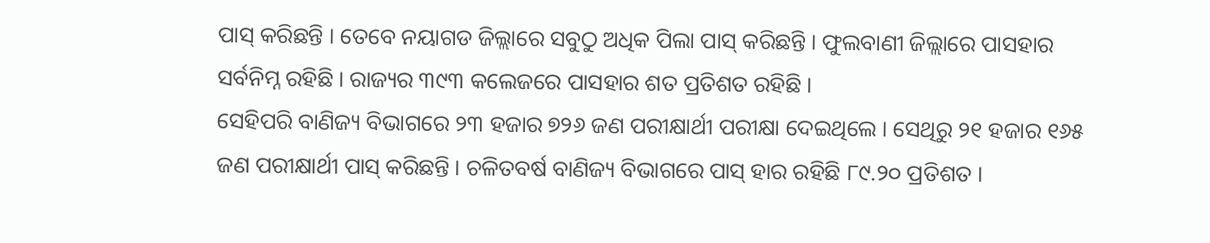ପାସ୍ କରିଛନ୍ତି । ତେବେ ନୟାଗଡ ଜିଲ୍ଲାରେ ସବୁଠୁ ଅଧିକ ପିଲା ପାସ୍ କରିଛନ୍ତି । ଫୁଲବାଣୀ ଜିଲ୍ଲାରେ ପାସହାର ସର୍ବନିମ୍ନ ରହିଛି । ରାଜ୍ୟର ୩୯୩ କଲେଜରେ ପାସହାର ଶତ ପ୍ରତିଶତ ରହିଛି ।
ସେହିପରି ବାଣିଜ୍ୟ ବିଭାଗରେ ୨୩ ହଜାର ୭୨୬ ଜଣ ପରୀକ୍ଷାର୍ଥୀ ପରୀକ୍ଷା ଦେଇଥିଲେ । ସେଥିରୁ ୨୧ ହଜାର ୧୬୫ ଜଣ ପରୀକ୍ଷାର୍ଥୀ ପାସ୍ କରିଛନ୍ତି । ଚଳିତବର୍ଷ ବାଣିଜ୍ୟ ବିଭାଗରେ ପାସ୍ ହାର ରହିଛି ୮୯.୨୦ ପ୍ରତିଶତ ।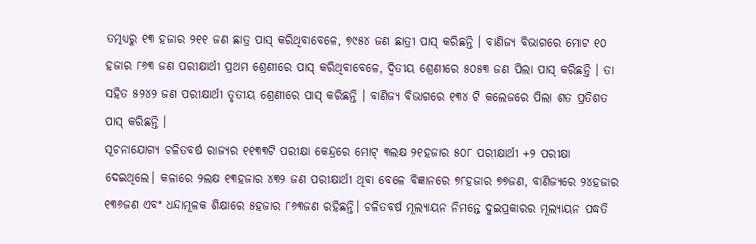ତତ୍ମଧ୍ୟରୁ ୧୩ ହଜାର ୨୧୧ ଜଣ ଛାତ୍ର ପାସ୍ କରିଥିବାବେଳେ, ୭୯୫୪ ଜଣ ଛାତ୍ରୀ ପାସ୍ କରିଛନ୍ତି । ବାଣିଜ୍ୟ ବିଭାଗରେ ମୋଟ ୧୦ ହଜାର ୮୬୩ ଜଣ ପରୀକ୍ଷାର୍ଥୀ ପ୍ରଥମ ଶ୍ରେଣୀରେ ପାସ୍ କରିଥିବାବେଳେ, ଦ୍ୱିତୀୟ ଶ୍ରେଣୀରେ ୫୦୫୩ ଜଣ ପିଲା ପାସ୍ କରିଛନ୍ତି । ତା ସହିତ ୫୨୪୨ ଜଣ ପରୀକ୍ଷାର୍ଥୀ ତୃତୀୟ ଶ୍ରେଣୀରେ ପାସ୍ କରିଛନ୍ତି । ବାଣିଜ୍ୟ ବିଭାଗରେ ୧୩୪ ଟି କଲେଜରେ ପିଲା ଶତ ପ୍ରତିଶତ ପାସ୍ କରିଛନ୍ତି ।
ସୂଚନାଯୋଗ୍ୟ ଚଳିତବର୍ଷ ରାଜ୍ୟର ୧୧୩୩ଟି ପରୀକ୍ଷା କେନ୍ଦ୍ରରେ ମୋଟ୍ ୩ଲକ୍ଷ ୨୧ହଜାର ୫୦୮ ପରୀକ୍ଷାର୍ଥୀ +୨ ପରୀକ୍ଷା ଦେଇଥିଲେ। କଳାରେ ୨ଲକ୍ଷ ୧୩ହଜାର ୪୩୨ ଜଣ ପରୀକ୍ଷାର୍ଥୀ ଥିବା ବେଳେ ବିଜ୍ଞାନରେ ୭୮ହଜାର ୭୭ଜଣ, ବାଣିଜ୍ୟରେ ୨୪ହଜାର ୧୩୬ଜଣ ଏବଂ ଧନ୍ଦାମୂଳକ ଶିକ୍ଷାରେ ୫ହଜାର ୮୬୩ଜଣ ରହିଛନ୍ତି। ଚଳିତବର୍ଷ ମୂଲ୍ୟାୟନ ନିମନ୍ତେ ଦୁଇପ୍ରକାରର ମୂଲ୍ୟାୟନ ପଦ୍ଧତି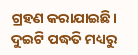ଗ୍ରହଣ କରାଯାଇଛି। ଦୁଇଟି ପଦ୍ଧତି ମଧ୍ୟରୁ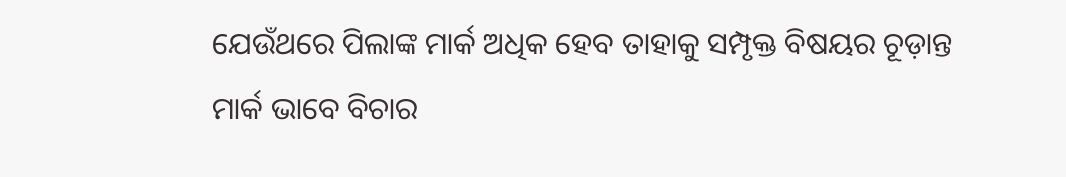ଯେଉଁଥରେ ପିଲାଙ୍କ ମାର୍କ ଅଧିକ ହେବ ତାହାକୁ ସମ୍ପୃକ୍ତ ବିଷୟର ଚୂଡ଼ାନ୍ତ ମାର୍କ ଭାବେ ବିଚାର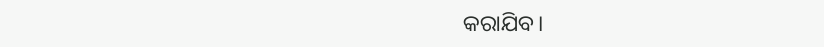କରାଯିବ।